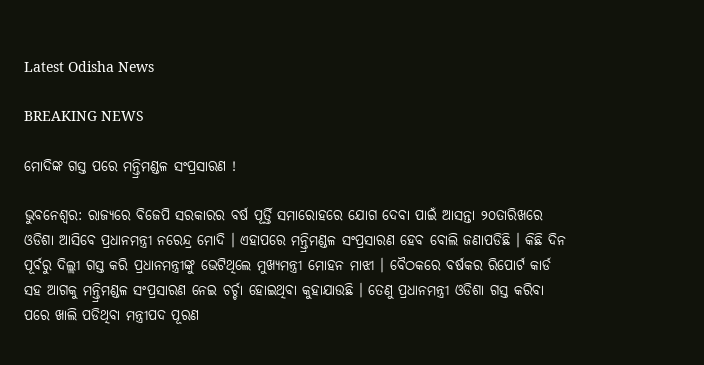Latest Odisha News

BREAKING NEWS

ମୋଦିଙ୍କ ଗସ୍ତ ପରେ ମନ୍ତ୍ରିମଣ୍ଡଳ ସଂପ୍ରସାରଣ !

ଭୁବନେଶ୍ବର: ରାଜ୍ୟରେ ବିଜେପି ସରକାରର ବର୍ଷ ପୂର୍ତ୍ତି ସମାରୋହରେ ଯୋଗ ଦେବା ପାଇଁ ଆସନ୍ତା ୨୦ତାରିଖରେ ଓଡିଶା ଆସିବେ ପ୍ରଧାନମନ୍ତ୍ରୀ ନରେନ୍ଦ୍ର ମୋଦି । ଏହାପରେ ମନ୍ତ୍ରିମଣ୍ଡଳ ସଂପ୍ରସାରଣ ହେବ ବୋଲି ଜଣାପଡିଛି । କିଛି ଦିନ ପୂର୍ବରୁ ଦିଲ୍ଲୀ ଗସ୍ତ କରି ପ୍ରଧାନମନ୍ତ୍ରୀଙ୍କୁ ଭେଟିଥିଲେ ମୁଖ୍ୟମନ୍ତ୍ରୀ ମୋହନ ମାଝୀ । ବୈଠକରେ ବର୍ଷକର ରିପୋର୍ଟ କାର୍ଡ ସହ ଆଗକୁ ମନ୍ତ୍ରିମଣ୍ଡଳ ସଂପ୍ରସାରଣ ନେଇ ଚର୍ଚ୍ଚା ହୋଇଥିବା କୁହାଯାଉଛି । ତେଣୁ ପ୍ରଧାନମନ୍ତ୍ରୀ ଓଡିଶା ଗସ୍ତ କରିବା ପରେ ଖାଲି ପଡିଥିବା ମନ୍ତ୍ରୀପଦ ପୂରଣ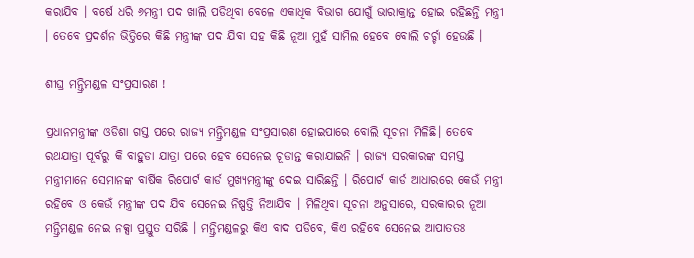କରାଯିବ । ବର୍ଷେ ଧରି ୬ମନ୍ତ୍ରୀ ପଦ ଖାଲି ପଡିଥିବା ବେଳେ ଏକାଧିକ ବିଭାଗ ଯୋଗୁଁ ଭାରାକ୍ରାନ୍ତ ହୋଇ ରହିଛନ୍ତି ମନ୍ତ୍ରୀ । ତେବେ ପ୍ରଦର୍ଶନ ଭିତ୍ତିରେ କିଛି ମନ୍ତ୍ରୀଙ୍କ ପଦ ଯିବା ସହ କିଛି ନୂଆ ମୁହଁ ସାମିଲ ହେବେ ବୋଲି ଚର୍ଚ୍ଚା ହେଉଛି ।

ଶୀଘ୍ର ମନ୍ତ୍ରିମଣ୍ଡଳ ସଂପ୍ରସାରଣ !

ପ୍ରଧାନମନ୍ତ୍ରୀଙ୍କ ଓଡିଶା ଗସ୍ତ ପରେ ରାଜ୍ୟ ମନ୍ତ୍ରିମଣ୍ଡଳ ସଂପ୍ରସାରଣ ହୋଇପାରେ ବୋଲି ସୂଚନା ମିଳିଛି। ତେବେ ରଥଯାତ୍ରା ପୂର୍ବରୁ କି ବାହୁଡା ଯାତ୍ରା ପରେ ହେବ ସେନେଇ ଚୂଡାନ୍ତ କରାଯାଇନି । ରାଜ୍ୟ ସରକାରଙ୍କ ସମସ୍ତ ମନ୍ତ୍ରୀମାନେ ସେମାନଙ୍କ ବାର୍ଷିକ ରିପୋର୍ଟ କାର୍ଡ ମୁଖ୍ୟମନ୍ତ୍ରୀଙ୍କୁ ଦେଇ ସାରିଛନ୍ତି । ରିପୋର୍ଟ କାର୍ଡ ଆଧାରରେ କେଉଁ ମନ୍ତ୍ରୀ ରହିବେ ଓ କେଉଁ ମନ୍ତ୍ରୀଙ୍କ ପଦ ଯିବ ସେନେଇ ନିଷ୍ପତ୍ତି ନିଆଯିବ । ମିଳିଥିବା ସୂଚନା ଅନୁସାରେ, ସରକାରର ନୂଆ ମନ୍ତ୍ରିମଣ୍ଡଳ ନେଇ ନକ୍ସା ପ୍ରସ୍ତୁତ ସରିଛି । ମନ୍ତ୍ରିମଣ୍ଡଳରୁ କିଏ ବାଦ ପଡିବେ, କିଏ ରହିବେ ସେନେଇ ଆପାତତଃ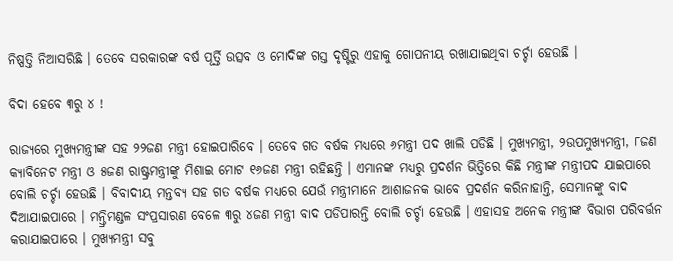ନିଷ୍ପତ୍ତି ନିଆସରିଛି । ତେବେ ସରକାରଙ୍କ ବର୍ଷ ପୂର୍ତ୍ତି ଉତ୍ସବ ଓ ମୋଦିଙ୍କ ଗସ୍ତ ଦୃଷ୍ଟିରୁ ଏହାକୁ ଗୋପନୀୟ ରଖାଯାଇଥିବା ଚର୍ଚ୍ଚା ହେଉଛି ।

ବିଦା ହେବେ ୩ରୁ ୪ !

ରାଜ୍ୟରେ ମୁଖ୍ୟମନ୍ତ୍ରୀଙ୍କ ସହ ୨୨ଜଣ ମନ୍ତ୍ରୀ ହୋଇପାରିବେ । ତେବେ ଗତ ବର୍ଷକ ମଧ୍ୟରେ ୬ମନ୍ତ୍ରୀ ପଦ ଖାଲି ପଡିଛି । ମୁଖ୍ୟମନ୍ତ୍ରୀ, ୨ଉପମୁଖ୍ୟମନ୍ତ୍ରୀ, ୮ଜଣ କ୍ୟାବିନେଟ ମନ୍ତ୍ରୀ ଓ ୫ଜଣ ରାଷ୍ଟ୍ରମନ୍ତ୍ରୀଙ୍କୁ ମିଶାଇ ମୋଟ ୧୬ଜଣ ମନ୍ତ୍ରୀ ରହିଛନ୍ତି । ଏମାନଙ୍କ ମଧ୍ୟରୁ ପ୍ରଦର୍ଶନ ଭିତ୍ତିରେ କିଛି ମନ୍ତ୍ରୀଙ୍କ ମନ୍ତ୍ରୀପଦ ଯାଇପାରେ ବୋଲି ଚର୍ଚ୍ଚା ହେଉଛି । ବିବାଦୀୟ ମନ୍ତବ୍ୟ ସହ ଗତ ବର୍ଷକ ମଧ୍ୟରେ ଯେଉଁ ମନ୍ତ୍ରୀମାନେ ଆଶାଜନକ ଭାବେ ପ୍ରଦର୍ଶନ କରିନାହାନ୍ତି, ସେମାନଙ୍କୁ ବାଦ ଦିଆଯାଇପାରେ । ମନ୍ତ୍ରିମଣ୍ଡଳ ସଂପ୍ରସାରଣ ବେଳେ ୩ରୁ ୪ଜଣ ମନ୍ତ୍ରୀ ବାଦ ପଡିପାରନ୍ତି ବୋଲି ଚର୍ଚ୍ଚା ହେଉଛି । ଏହାସହ ଅନେକ ମନ୍ତ୍ରୀଙ୍କ ବିଭାଗ ପରିବର୍ତ୍ତନ କରାଯାଇପାରେ । ମୁଖ୍ୟମନ୍ତ୍ରୀ ସବୁ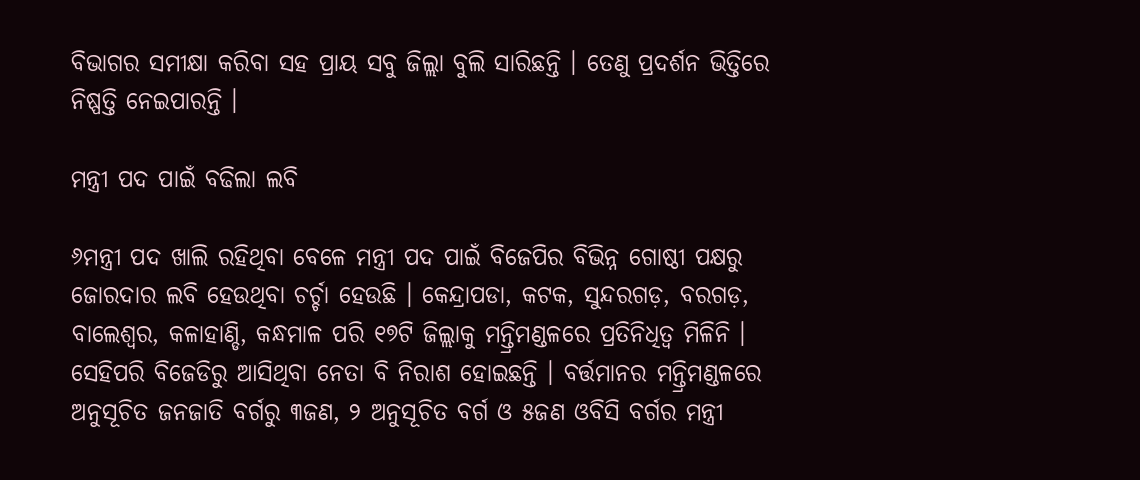ବିଭାଗର ସମୀକ୍ଷା କରିବା ସହ ପ୍ରାୟ ସବୁ ଜିଲ୍ଲା ବୁଲି ସାରିଛନ୍ତି । ତେଣୁ ପ୍ରଦର୍ଶନ ଭିତ୍ତିରେ ନିଷ୍ପତ୍ତି ନେଇପାରନ୍ତି ।

ମନ୍ତ୍ରୀ ପଦ ପାଇଁ ବଢିଲା ଲବି

୬ମନ୍ତ୍ରୀ ପଦ ଖାଲି ରହିଥିବା ବେଳେ ମନ୍ତ୍ରୀ ପଦ ପାଇଁ ବିଜେପିର ବିଭିନ୍ନ ଗୋଷ୍ଠୀ ପକ୍ଷରୁ ଜୋରଦାର ଲବି ହେଉଥିବା ଚର୍ଚ୍ଚା ହେଉଛି । କେନ୍ଦ୍ରାପଡା, କଟକ, ସୁନ୍ଦରଗଡ଼, ବରଗଡ଼, ବାଲେଶ୍ବର, କଳାହାଣ୍ଡି, କନ୍ଧମାଳ ପରି ୧୭ଟି ଜିଲ୍ଲାକୁ ମନ୍ତ୍ରିମଣ୍ଡଳରେ ପ୍ରତିନିଧିତ୍ବ ମିଳିନି । ସେହିପରି ବିଜେଡିରୁ ଆସିଥିବା ନେତା ବି ନିରାଶ ହୋଇଛନ୍ତି । ବର୍ତ୍ତମାନର ମନ୍ତ୍ରିମଣ୍ଡଳରେ ଅନୁସୂଚିତ ଜନଜାତି ବର୍ଗରୁ ୩ଜଣ, ୨ ଅନୁସୂଚିତ ବର୍ଗ ଓ ୫ଜଣ ଓବିସି ବର୍ଗର ମନ୍ତ୍ରୀ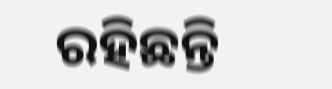ରହିଛନ୍ତି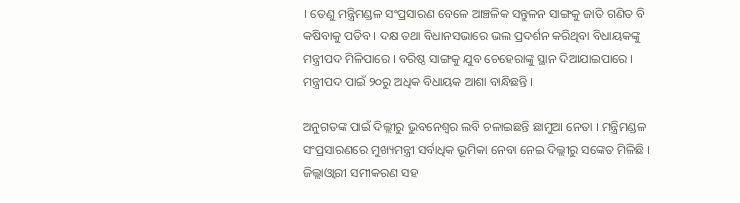। ତେଣୁ ମନ୍ତ୍ରିମଣ୍ଡଳ ସଂପ୍ରସାରଣ ବେଳେ ଆଞ୍ଚଳିକ ସନ୍ତୁଳନ ସାଙ୍ଗକୁ ଜାତି ଗଣିତ ବି କଷିବାକୁ ପଡିବ । ଦକ୍ଷ ତଥା ବିଧାନସଭାରେ ଭଲ ପ୍ରଦର୍ଶନ କରିଥିବା ବିଧାୟକଙ୍କୁ ମନ୍ତ୍ରୀପଦ ମିଳିପାରେ । ବରିଷ୍ଠ ସାଙ୍ଗକୁ ଯୁବ ଚେହେରାଙ୍କୁ ସ୍ଥାନ ଦିଆଯାଇପାରେ । ମନ୍ତ୍ରୀପଦ ପାଇଁ ୨୦ରୁ ଅଧିକ ବିଧାୟକ ଆଶା ବାନ୍ଧିଛନ୍ତି ।

ଅନୁଗତଙ୍କ ପାଇଁ ଦିଲ୍ଲୀରୁ ଭୁବନେଶ୍ବର ଲବି ଚଳାଇଛନ୍ତି ଛାମୁଆ ନେତା । ମନ୍ତ୍ରିମଣ୍ଡଳ ସଂପ୍ରସାରଣରେ ମୁଖ୍ୟମନ୍ତ୍ରୀ ସର୍ବାଧିକ ଭୂମିକା ନେବା ନେଇ ଦିଲ୍ଲୀରୁ ସଙ୍କେତ ମିଳିଛି । ଜିଲ୍ଲାଓ୍ବାରୀ ସମୀକରଣ ସହ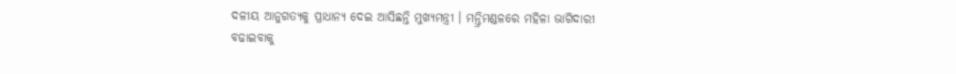ଦଳୀୟ ଆନୁଗତ୍ୟକୁ ପ୍ରାଧାନ୍ୟ ଦେଇ ଆସିଛନ୍ତି ମୁଖ୍ୟମନ୍ତ୍ରୀ । ମନ୍ତ୍ରିମଣ୍ଡଳରେ ମହିଳା ଭାଗିଦାରୀ ବଢାଇବାକୁ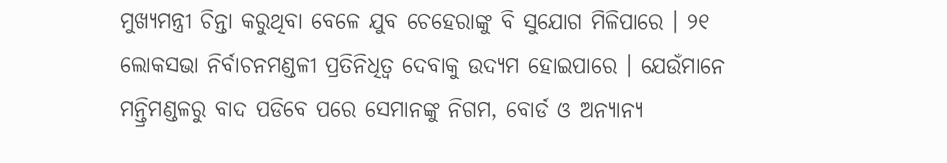ମୁଖ୍ୟମନ୍ତ୍ରୀ ଚିନ୍ତା କରୁଥିବା ବେଳେ ଯୁବ ଚେହେରାଙ୍କୁ ବି ସୁଯୋଗ ମିଳିପାରେ । ୨୧ ଲୋକସଭା ନିର୍ବାଚନମଣ୍ଡଳୀ ପ୍ରତିନିଧିତ୍ବ ଦେବାକୁ ଉଦ୍ୟମ ହୋଇପାରେ । ଯେଉଁମାନେ ମନ୍ତ୍ରିମଣ୍ଡଳରୁ ବାଦ ପଡିବେ ପରେ ସେମାନଙ୍କୁ ନିଗମ, ବୋର୍ଡ ଓ ଅନ୍ୟାନ୍ୟ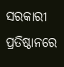ସରକାରୀ ପ୍ରତିଷ୍ଠାନରେ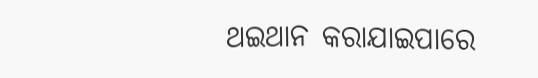ଥଇଥାନ କରାଯାଇପାରେ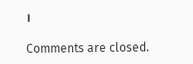।

Comments are closed.